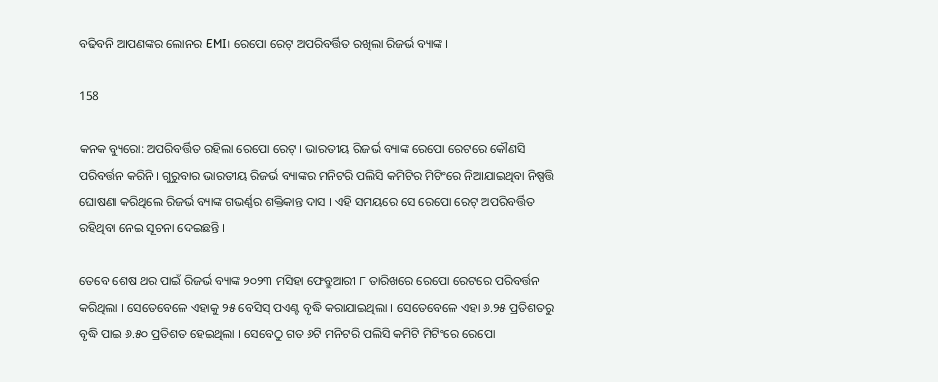ବଢିବନି ଆପଣଙ୍କର ଲୋନର EMI। ରେପୋ ରେଟ୍ ଅପରିବର୍ତ୍ତିତ ରଖିଲା ରିଜର୍ଭ ବ୍ୟାଙ୍କ ।

158

କନକ ବ୍ୟୁରୋ: ଅପରିବର୍ତ୍ତିତ ରହିଲା ରେପୋ ରେଟ୍ । ଭାରତୀୟ ରିଜର୍ଭ ବ୍ୟାଙ୍କ ରେପୋ ରେଟରେ କୌଣସି ପରିବର୍ତ୍ତନ କରିନି । ଗୁରୁବାର ଭାରତୀୟ ରିଜର୍ଭ ବ୍ୟାଙ୍କର ମନିଟରି ପଲିସି କମିଟିର ମିଟିଂରେ ନିଆଯାଇଥିବା ନିଷ୍ପତ୍ତି ଘୋଷଣା କରିଥିଲେ ରିଜର୍ଭ ବ୍ୟାଙ୍କ ଗଭର୍ଣ୍ଣର ଶକ୍ତିକାନ୍ତ ଦାସ । ଏହି ସମୟରେ ସେ ରେପୋ ରେଟ୍ ଅପରିବର୍ତ୍ତିତ ରହିଥିବା ନେଇ ସୂଚନା ଦେଇଛନ୍ତି ।

ତେବେ ଶେଷ ଥର ପାଇଁ ରିଜର୍ଭ ବ୍ୟାଙ୍କ ୨୦୨୩ ମସିହା ଫେବ୍ରୁଆରୀ ୮ ତାରିଖରେ ରେପୋ ରେଟରେ ପରିବର୍ତ୍ତନ କରିଥିଲା । ସେତେବେଳେ ଏହାକୁ ୨୫ ବେସିସ୍ ପଏଣ୍ଟ ବୃଦ୍ଧି କରାଯାଇଥିଲା । ସେତେବେଳେ ଏହା ୬.୨୫ ପ୍ରତିଶତରୁ ବୃଦ୍ଧି ପାଇ ୬.୫୦ ପ୍ରତିଶତ ହେଇଥିଲା । ସେବେଠୁ ଗତ ୬ଟି ମନିଟରି ପଲିସି କମିଟି ମିଟିଂରେ ରେପୋ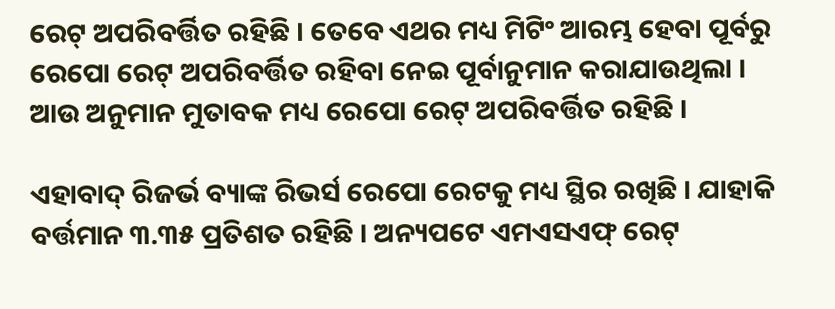ରେଟ୍ ଅପରିବର୍ତ୍ତିତ ରହିଛି । ତେବେ ଏଥର ମଧ୍ୟ ମିଟିଂ ଆରମ୍ଭ ହେବା ପୂର୍ବରୁ ରେପୋ ରେଟ୍ ଅପରିବର୍ତ୍ତିତ ରହିବା ନେଇ ପୂର୍ବାନୁମାନ କରାଯାଉଥିଲା । ଆଉ ଅନୁମାନ ମୁତାବକ ମଧ୍ୟ ରେପୋ ରେଟ୍ ଅପରିବର୍ତ୍ତିତ ରହିଛି ।

ଏହାବାଦ୍ ରିଜର୍ଭ ବ୍ୟାଙ୍କ ରିଭର୍ସ ରେପୋ ରେଟକୁ ମଧ୍ୟ ସ୍ଥିର ରଖିଛି । ଯାହାକି ବର୍ତ୍ତମାନ ୩.୩୫ ପ୍ରତିଶତ ରହିଛି । ଅନ୍ୟପଟେ ଏମଏସଏଫ୍ ରେଟ୍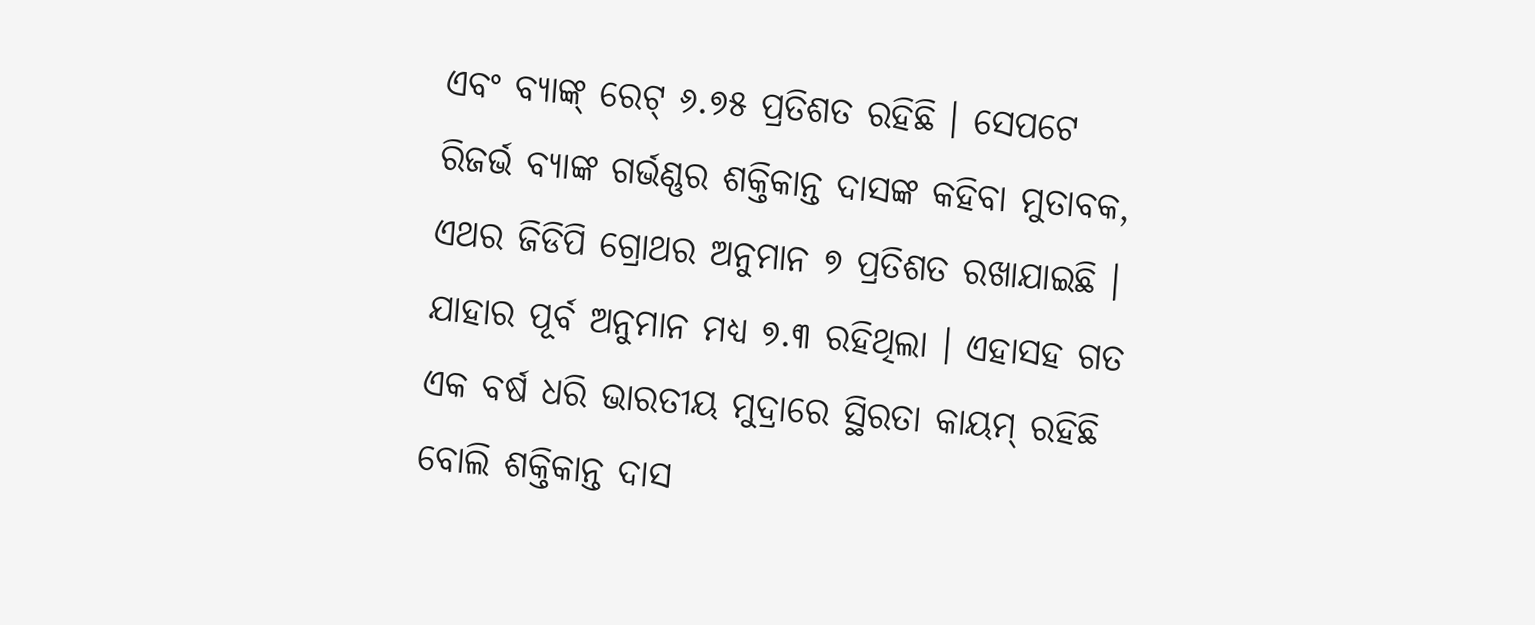ଏବଂ ବ୍ୟାଙ୍କ୍ ରେଟ୍ ୬.୭୫ ପ୍ରତିଶତ ରହିଛି । ସେପଟେ ରିଜର୍ଭ ବ୍ୟାଙ୍କ ଗର୍ଭଣ୍ଣର ଶକ୍ତିକାନ୍ତ ଦାସଙ୍କ କହିବା ମୁତାବକ, ଏଥର ଜିଡିପି ଗ୍ରୋଥର ଅନୁମାନ ୭ ପ୍ରତିଶତ ରଖାଯାଇଛି । ଯାହାର ପୂର୍ବ ଅନୁମାନ ମଧ୍ୟ ୭.୩ ରହିଥିଲା । ଏହାସହ ଗତ ଏକ ବର୍ଷ ଧରି ଭାରତୀୟ ମୁଦ୍ରାରେ ସ୍ଥିରତା କାୟମ୍ ରହିଛି ବୋଲି ଶକ୍ତିକାନ୍ତ ଦାସ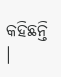କହିଛନ୍ତି ।